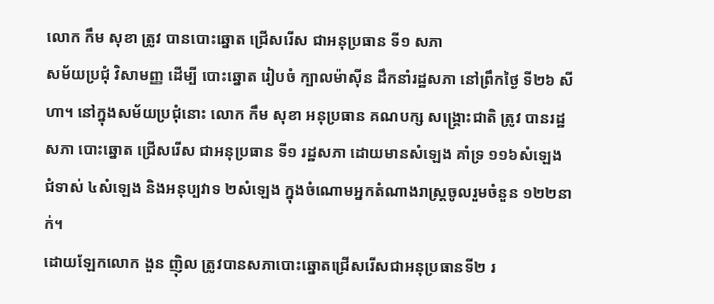លោក កឹម សុខា ត្រូវ បានបោះឆ្នោត ជ្រើសរើស ជាអនុប្រធាន ទី១ សភា
សម័យប្រជុំ វិសាមញ្ញ ដើម្បី បោះឆ្នោត រៀបចំ ក្បាលម៉ាស៊ីន ដឹកនាំរដ្ឋសភា នៅព្រឹកថ្ងៃ ទី២៦ សីហា។ នៅក្នុងសម័យប្រជុំនោះ លោក កឹម សុខា អនុប្រធាន គណបក្ស សង្គ្រោះជាតិ ត្រូវ បានរដ្ឋសភា បោះឆ្នោត ជ្រើសរើស ជាអនុប្រធាន ទី១ រដ្ឋសភា ដោយមានសំឡេង គាំទ្រ ១១៦សំឡេង ជំទាស់ ៤សំឡេង និងអនុប្បវាទ ២សំឡេង ក្នុងចំណោមអ្នកតំណាងរាស្ត្រចូលរួមចំនួន ១២២នាក់។
ដោយឡែកលោក ងួន ញ៉ិល ត្រូវបានសភាបោះឆ្នោតជ្រើសរើសជាអនុប្រធានទី២ រ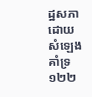ដ្ឋសភា ដោយសំឡេងគាំទ្រ ១២២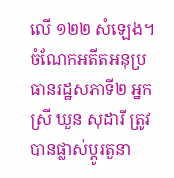លើ ១២២ សំឡេង។
ចំណែកអតីតអនុប្រធានរដ្ឋសភាទី២ អ្នកស្រី ឃួន សុដារី ត្រូវបានផ្លាស់ប្ដូរតួនា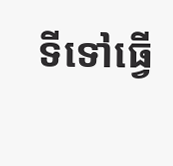ទីទៅធ្វើ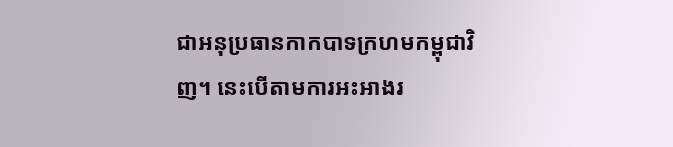ជាអនុប្រធានកាកបាទក្រហមកម្ពុជាវិញ។ នេះបើតាមការអះអាងរ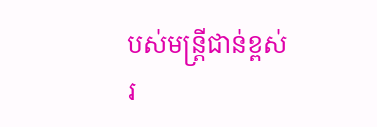បស់មន្ត្រីជាន់ខ្ពស់រ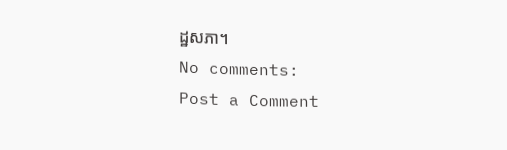ដ្ឋសភា។
No comments:
Post a Comment